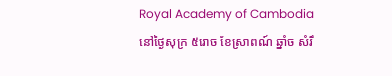Royal Academy of Cambodia
នៅថ្ងៃសុក្រ ៥រោច ខែស្រាពណ៍ ឆ្នាំច សំរឹ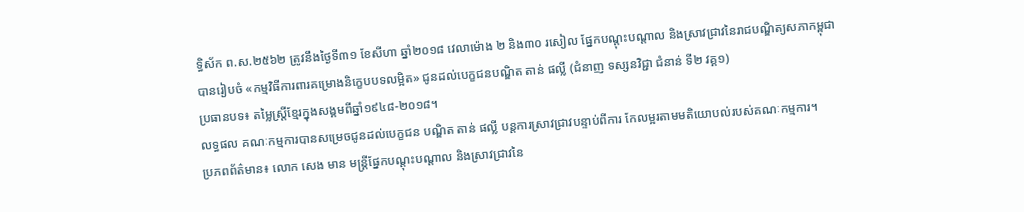ទ្ធិស័ក ព.ស.២៥៦២ ត្រូវនឹងថ្ងៃទី៣១ ខែសីហា ឆ្នាំ២០១៨ វេលាម៉ោង ២ និង៣០ រសៀល ផ្នែកបណ្តុះបណ្តាល និងស្រាវជ្រាវនៃរាជបណ្ឌិត្យសភាកម្ពុជា បានរៀបចំ «កម្មវិធីការពារគម្រោងនិក្ខេបបទលម្អិត» ជូនដល់បេក្ខជនបណ្ឌិត តាន់ ផល្លី (ជំនាញ ទស្សនវិជ្ជា ជំនាន់ ទី២ វគ្គ១)
ប្រធានបទ៖ តម្លៃស្រ្តីខ្មែរក្នុងសង្គមពីឆ្នាំ១៩៤៨-២០១៨។
លទ្ធផល គណៈកម្មការបានសម្រេចជូនដល់បេក្ខជន បណ្ឌិត តាន់ ផល្លី បន្តការស្រាវជ្រាវបន្ទាប់ពីការ កែលម្អរតាមមតិយោបល់របស់គណៈកម្មការ។
ប្រភពព័ត៌មាន៖ លោក សេង មាន មន្រ្តីផ្នែកបណ្តុះបណ្តាល និងស្រាវជ្រាវនៃ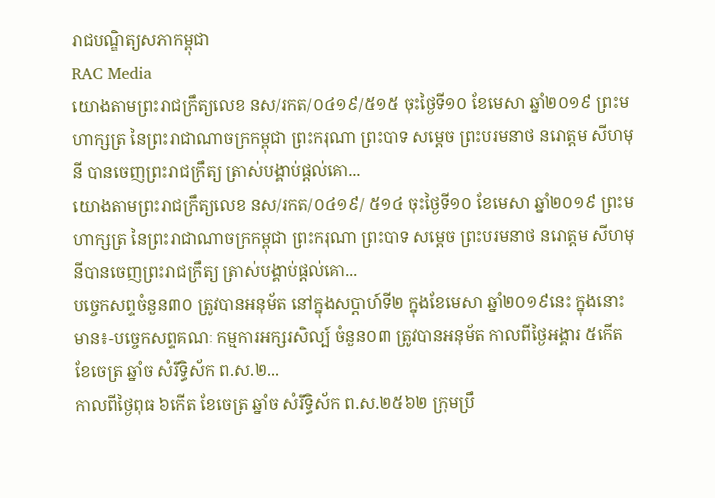រាជបណ្ឌិត្យសភាកម្ពុជា
RAC Media
យោងតាមព្រះរាជក្រឹត្យលេខ នស/រកត/០៤១៩/៥១៥ ចុះថ្ងៃទី១០ ខែមេសា ឆ្នាំ២០១៩ ព្រះមហាក្សត្រ នៃព្រះរាជាណាចក្រកម្ពុជា ព្រះករុណា ព្រះបាទ សម្តេច ព្រះបរមនាថ នរោត្តម សីហមុនី បានចេញព្រះរាជក្រឹត្យ ត្រាស់បង្គាប់ផ្តល់គោ...
យោងតាមព្រះរាជក្រឹត្យលេខ នស/រកត/០៤១៩/ ៥១៤ ចុះថ្ងៃទី១០ ខែមេសា ឆ្នាំ២០១៩ ព្រះមហាក្សត្រ នៃព្រះរាជាណាចក្រកម្ពុជា ព្រះករុណា ព្រះបាទ សម្តេច ព្រះបរមនាថ នរោត្តម សីហមុនីបានចេញព្រះរាជក្រឹត្យ ត្រាស់បង្គាប់ផ្តល់គោ...
បច្ចេកសព្ទចំនួន៣០ ត្រូវបានអនុម័ត នៅក្នុងសប្តាហ៍ទី២ ក្នុងខែមេសា ឆ្នាំ២០១៩នេះ ក្នុងនោះមាន៖-បច្ចេកសព្ទគណៈ កម្មការអក្សរសិល្ប៍ ចំនួន០៣ ត្រូវបានអនុម័ត កាលពីថ្ងៃអង្គារ ៥កើត ខែចេត្រ ឆ្នាំច សំរឹទ្ធិស័ក ព.ស.២...
កាលពីថ្ងៃពុធ ៦កេីត ខែចេត្រ ឆ្នាំច សំរឹទ្ធិស័ក ព.ស.២៥៦២ ក្រុមប្រឹ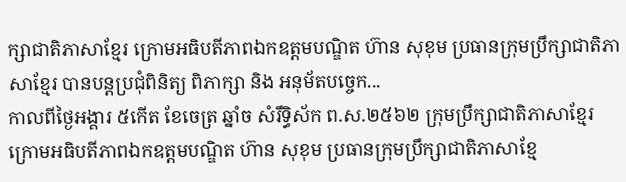ក្សាជាតិភាសាខ្មែរ ក្រោមអធិបតីភាពឯកឧត្តមបណ្ឌិត ហ៊ាន សុខុម ប្រធានក្រុមប្រឹក្សាជាតិភាសាខ្មែរ បានបន្តប្រជុំពិនិត្យ ពិភាក្សា និង អនុម័តបច្ចេក...
កាលពីថ្ងៃអង្គារ ៥កេីត ខែចេត្រ ឆ្នាំច សំរឹទ្ធិស័ក ព.ស.២៥៦២ ក្រុមប្រឹក្សាជាតិភាសាខ្មែរ ក្រោមអធិបតីភាពឯកឧត្តមបណ្ឌិត ហ៊ាន សុខុម ប្រធានក្រុមប្រឹក្សាជាតិភាសាខ្មែ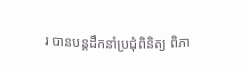រ បានបន្តដឹកនាំប្រជុំពិនិត្យ ពិភា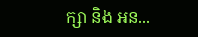ក្សា និង អន...